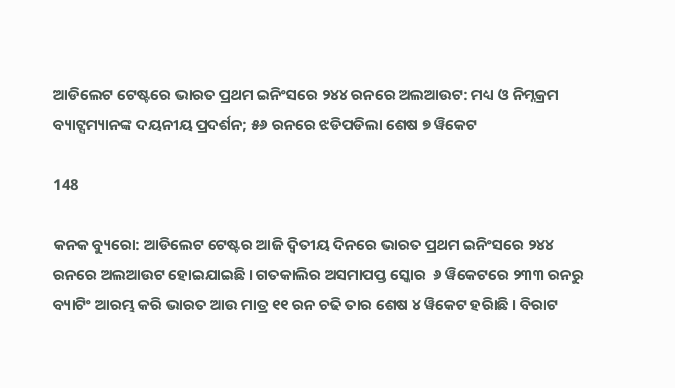ଆଡିଲେଟ ଟେଷ୍ଟରେ ଭାରତ ପ୍ରଥମ ଇନିଂସରେ ୨୪୪ ରନରେ ଅଲଆଉଟ: ମଧ୍ୟ ଓ ନିମ୍ନକ୍ରମ ବ୍ୟାଟ୍ସମ୍ୟାନଙ୍କ ଦୟନୀୟ ପ୍ରଦର୍ଶନ; ୫୬ ରନରେ ଝଡିପଡିଲା ଶେଷ ୭ ୱିକେଟ

148

କନକ ବ୍ୟୁରୋ: ଆଡିଲେଟ ଟେଷ୍ଟର ଆଜି ଦ୍ୱିତୀୟ ଦିନରେ ଭାରତ ପ୍ରଥମ ଇନିଂସରେ ୨୪୪ ରନରେ ଅଲଆଉଟ ହୋଇଯାଇଛି । ଗତକାଲିର ଅସମାପପ୍ତ ସ୍କୋର  ୬ ୱିକେଟରେ ୨୩୩ ରନରୁ ବ୍ୟାଟିଂ ଆରମ୍ଭ କରି ଭାରତ ଆଉ ମାତ୍ର ୧୧ ରନ ଚଢି ତାର ଶେଷ ୪ ୱିକେଟ ହରାିଛି । ବିରାଟ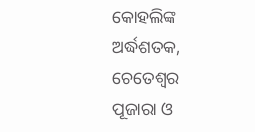କୋହଲିଙ୍କ ଅର୍ଦ୍ଧଶତକ, ଚେତେଶ୍ୱର ପୂଜାରା ଓ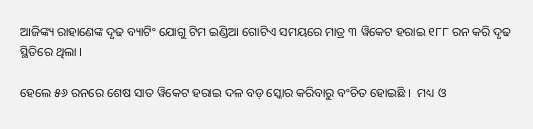ଆଜିଙ୍କ୍ୟ ରାହାଣେଙ୍କ ଦୃଢ ବ୍ୟାଟିଂ ଯୋଗୁ ଟିମ ଇଣ୍ଡିଆ ଗୋଟିଏ ସମୟରେ ମାତ୍ର ୩ ୱିକେଟ ହରାଇ ୧୮୮ ରନ କରି ଦୃଢ ସ୍ଥିତିରେ ଥିଲା ।

ହେଲେ ୫୬ ରନରେ ଶେଷ ସାତ ୱିକେଟ ହରାଇ ଦଳ ବଡ଼ ସ୍କୋର କରିବାରୁ ବଂଚିତ ହୋଇଛି ।  ମଧ୍ୟ ଓ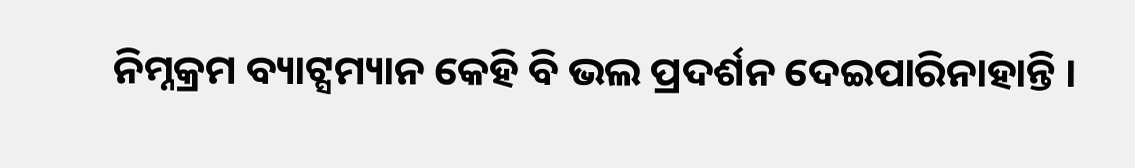ନିମ୍ନକ୍ରମ ବ୍ୟାଟ୍ସମ୍ୟାନ କେହି ବି ଭଲ ପ୍ରଦର୍ଶନ ଦେଇପାରିନାହାନ୍ତି ।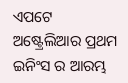ଏପଟେ ଅଷ୍ଟ୍ରେଲିଆର ପ୍ରଥମ ଇନିଂସ ର ଆରମ୍ଭ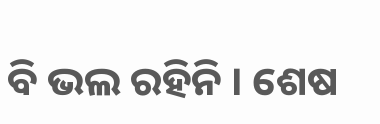ବି ଭଲ ରହିନି । ଶେଷ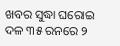ଖବର ସୁଦ୍ଧା ଘରୋଇ ଦଳ ୩୫ ରନରେ ୨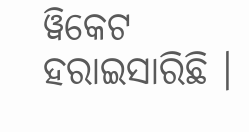ୱିକେଟ ହରାଇସାରିଛି ।